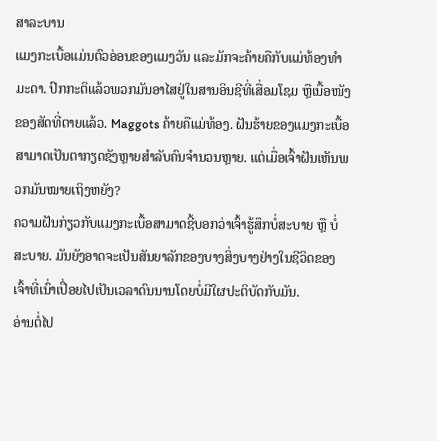ສາລະບານ
ແມງກະເບື້ອແມ່ນຕົວອ່ອນຂອງແມງວັນ ແລະມັກຈະຄ້າຍຄືກັບແມ່ທ້ອງທຳມະດາ. ປົກກະຕິແລ້ວພວກມັນອາໄສຢູ່ໃນສານອິນຊີທີ່ເສື່ອມໂຊມ ຫຼືເນື້ອໜັງຂອງສັດທີ່ຕາຍແລ້ວ. Maggots ຄ້າຍຄືແມ່ທ້ອງ. ຝັນຮ້າຍຂອງແມງກະເບື້ອສາມາດເປັນຕາກຽດຊັງຫຼາຍສໍາລັບຄົນຈໍານວນຫຼາຍ. ແຕ່ເມື່ອເຈົ້າຝັນເຫັນພວກມັນໝາຍເຖິງຫຍັງ?
ຄວາມຝັນກ່ຽວກັບແມງກະເບື້ອສາມາດຊີ້ບອກວ່າເຈົ້າຮູ້ສຶກບໍ່ສະບາຍ ຫຼື ບໍ່ສະບາຍ. ມັນຍັງອາດຈະເປັນສັນຍາລັກຂອງບາງສິ່ງບາງຢ່າງໃນຊີວິດຂອງເຈົ້າທີ່ເນົ່າເປື່ອຍໄປເປັນເວລາດົນນານໂດຍບໍ່ມີໃຜປະຕິບັດກັບມັນ.
ອ່ານຕໍ່ໄປ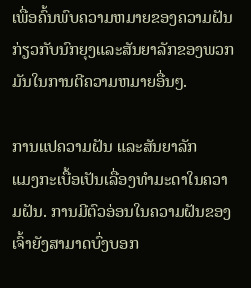ເພື່ອຄົ້ນພົບຄວາມຫມາຍຂອງຄວາມຝັນກ່ຽວກັບນົກຍຸງແລະສັນຍາລັກຂອງພວກມັນໃນການຕີຄວາມຫມາຍອື່ນໆ.

ການແປຄວາມຝັນ ແລະສັນຍາລັກ
ແມງກະເບື້ອເປັນເລື່ອງທຳມະດາໃນຄວາມຝັນ. ການມີຕົວອ່ອນໃນຄວາມຝັນຂອງເຈົ້າຍັງສາມາດບົ່ງບອກ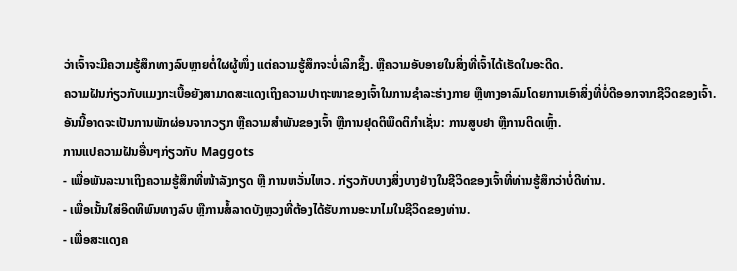ວ່າເຈົ້າຈະມີຄວາມຮູ້ສຶກທາງລົບຫຼາຍຕໍ່ໃຜຜູ້ໜຶ່ງ ແຕ່ຄວາມຮູ້ສຶກຈະບໍ່ເລິກຊຶ້ງ. ຫຼືຄວາມອັບອາຍໃນສິ່ງທີ່ເຈົ້າໄດ້ເຮັດໃນອະດີດ.
ຄວາມຝັນກ່ຽວກັບແມງກະເບື້ອຍັງສາມາດສະແດງເຖິງຄວາມປາຖະໜາຂອງເຈົ້າໃນການຊໍາລະຮ່າງກາຍ ຫຼືທາງອາລົມໂດຍການເອົາສິ່ງທີ່ບໍ່ດີອອກຈາກຊີວິດຂອງເຈົ້າ. ອັນນີ້ອາດຈະເປັນການພັກຜ່ອນຈາກວຽກ ຫຼືຄວາມສຳພັນຂອງເຈົ້າ ຫຼືການຢຸດຕິພຶດຕິກຳເຊັ່ນ: ການສູບຢາ ຫຼືການຕິດເຫຼົ້າ.
ການແປຄວາມຝັນອື່ນໆກ່ຽວກັບ Maggots
- ເພື່ອພັນລະນາເຖິງຄວາມຮູ້ສຶກທີ່ໜ້າລັງກຽດ ຫຼື ການຫວັ່ນໄຫວ. ກ່ຽວກັບບາງສິ່ງບາງຢ່າງໃນຊີວິດຂອງເຈົ້າທີ່ທ່ານຮູ້ສຶກວ່າບໍ່ດີທ່ານ.
- ເພື່ອເນັ້ນໃສ່ອິດທິພົນທາງລົບ ຫຼືການສໍ້ລາດບັງຫຼວງທີ່ຕ້ອງໄດ້ຮັບການອະນາໄມໃນຊີວິດຂອງທ່ານ.
- ເພື່ອສະແດງຄ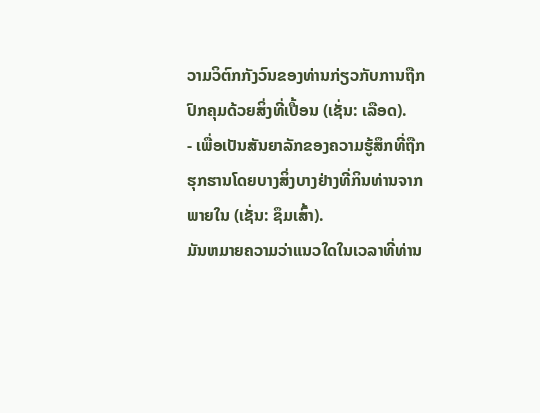ວາມວິຕົກກັງວົນຂອງທ່ານກ່ຽວກັບການຖືກປົກຄຸມດ້ວຍສິ່ງທີ່ເປື້ອນ (ເຊັ່ນ: ເລືອດ).
- ເພື່ອເປັນສັນຍາລັກຂອງຄວາມຮູ້ສຶກທີ່ຖືກຮຸກຮານໂດຍບາງສິ່ງບາງຢ່າງທີ່ກິນທ່ານຈາກພາຍໃນ (ເຊັ່ນ: ຊຶມເສົ້າ).
ມັນຫມາຍຄວາມວ່າແນວໃດໃນເວລາທີ່ທ່ານ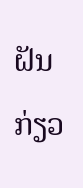ຝັນກ່ຽວ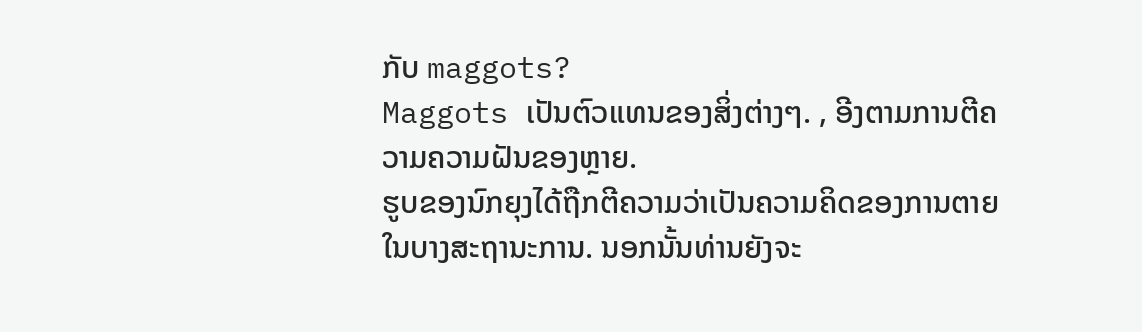ກັບ maggots?
Maggots ເປັນຕົວແທນຂອງສິ່ງຕ່າງໆ. , ອີງຕາມການຕີຄວາມຄວາມຝັນຂອງຫຼາຍ.
ຮູບຂອງນົກຍຸງໄດ້ຖືກຕີຄວາມວ່າເປັນຄວາມຄິດຂອງການຕາຍໃນບາງສະຖານະການ. ນອກນັ້ນທ່ານຍັງຈະ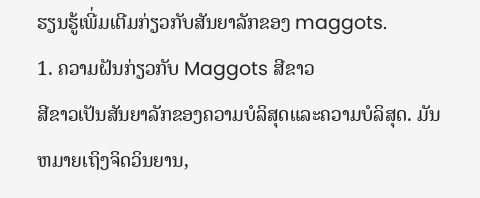ຮຽນຮູ້ເພີ່ມເຕີມກ່ຽວກັບສັນຍາລັກຂອງ maggots.
1. ຄວາມຝັນກ່ຽວກັບ Maggots ສີຂາວ
ສີຂາວເປັນສັນຍາລັກຂອງຄວາມບໍລິສຸດແລະຄວາມບໍລິສຸດ. ມັນຫມາຍເຖິງຈິດວິນຍານ,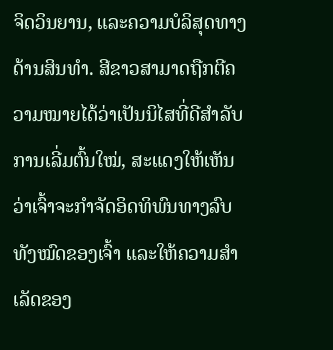ຈິດວິນຍານ, ແລະຄວາມບໍລິສຸດທາງດ້ານສິນທໍາ. ສີຂາວສາມາດຖືກຕີຄວາມໝາຍໄດ້ວ່າເປັນນິໄສທີ່ດີສຳລັບການເລີ່ມຕົ້ນໃໝ່, ສະແດງໃຫ້ເຫັນວ່າເຈົ້າຈະກຳຈັດອິດທິພົນທາງລົບທັງໝົດຂອງເຈົ້າ ແລະໃຫ້ຄວາມສຳເລັດຂອງ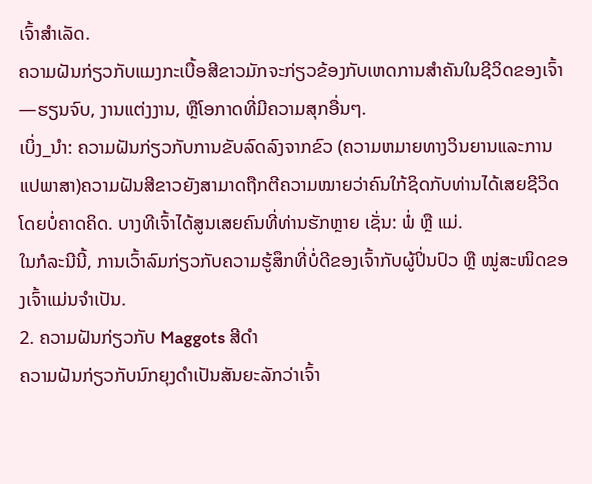ເຈົ້າສຳເລັດ.
ຄວາມຝັນກ່ຽວກັບແມງກະເບື້ອສີຂາວມັກຈະກ່ຽວຂ້ອງກັບເຫດການສຳຄັນໃນຊີວິດຂອງເຈົ້າ—ຮຽນຈົບ, ງານແຕ່ງງານ, ຫຼືໂອກາດທີ່ມີຄວາມສຸກອື່ນໆ.
ເບິ່ງ_ນຳ: ຄວາມຝັນກ່ຽວກັບການຂັບລົດລົງຈາກຂົວ (ຄວາມຫມາຍທາງວິນຍານແລະການແປພາສາ)ຄວາມຝັນສີຂາວຍັງສາມາດຖືກຕີຄວາມໝາຍວ່າຄົນໃກ້ຊິດກັບທ່ານໄດ້ເສຍຊີວິດໂດຍບໍ່ຄາດຄິດ. ບາງທີເຈົ້າໄດ້ສູນເສຍຄົນທີ່ທ່ານຮັກຫຼາຍ ເຊັ່ນ: ພໍ່ ຫຼື ແມ່.
ໃນກໍລະນີນີ້, ການເວົ້າລົມກ່ຽວກັບຄວາມຮູ້ສຶກທີ່ບໍ່ດີຂອງເຈົ້າກັບຜູ້ປິ່ນປົວ ຫຼື ໝູ່ສະໜິດຂອງເຈົ້າແມ່ນຈຳເປັນ.
2. ຄວາມຝັນກ່ຽວກັບ Maggots ສີດໍາ
ຄວາມຝັນກ່ຽວກັບນົກຍຸງດຳເປັນສັນຍະລັກວ່າເຈົ້າ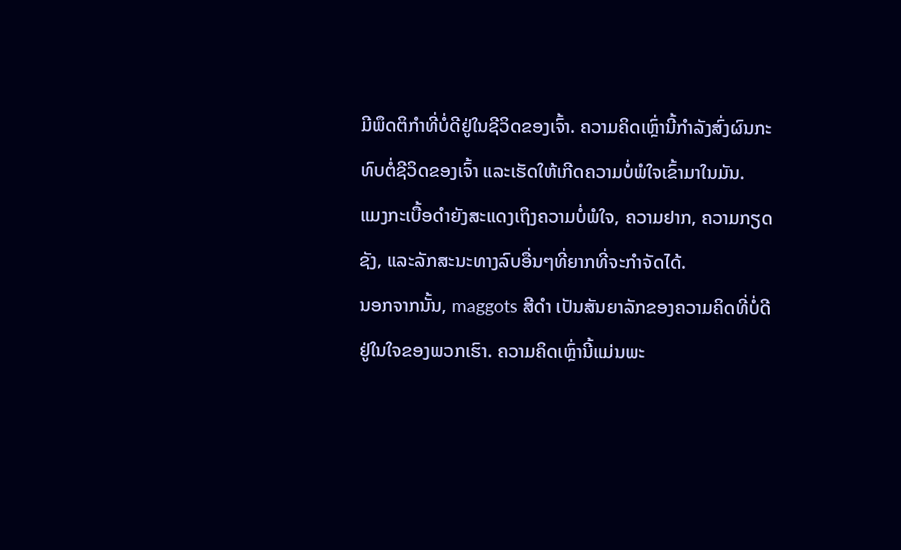ມີພຶດຕິກຳທີ່ບໍ່ດີຢູ່ໃນຊີວິດຂອງເຈົ້າ. ຄວາມຄິດເຫຼົ່ານີ້ກໍາລັງສົ່ງຜົນກະທົບຕໍ່ຊີວິດຂອງເຈົ້າ ແລະເຮັດໃຫ້ເກີດຄວາມບໍ່ພໍໃຈເຂົ້າມາໃນມັນ.
ແມງກະເບື້ອດໍາຍັງສະແດງເຖິງຄວາມບໍ່ພໍໃຈ, ຄວາມຢາກ, ຄວາມກຽດຊັງ, ແລະລັກສະນະທາງລົບອື່ນໆທີ່ຍາກທີ່ຈະກໍາຈັດໄດ້.
ນອກຈາກນັ້ນ, maggots ສີດໍາ ເປັນສັນຍາລັກຂອງຄວາມຄິດທີ່ບໍ່ດີຢູ່ໃນໃຈຂອງພວກເຮົາ. ຄວາມຄິດເຫຼົ່ານີ້ແມ່ນພະ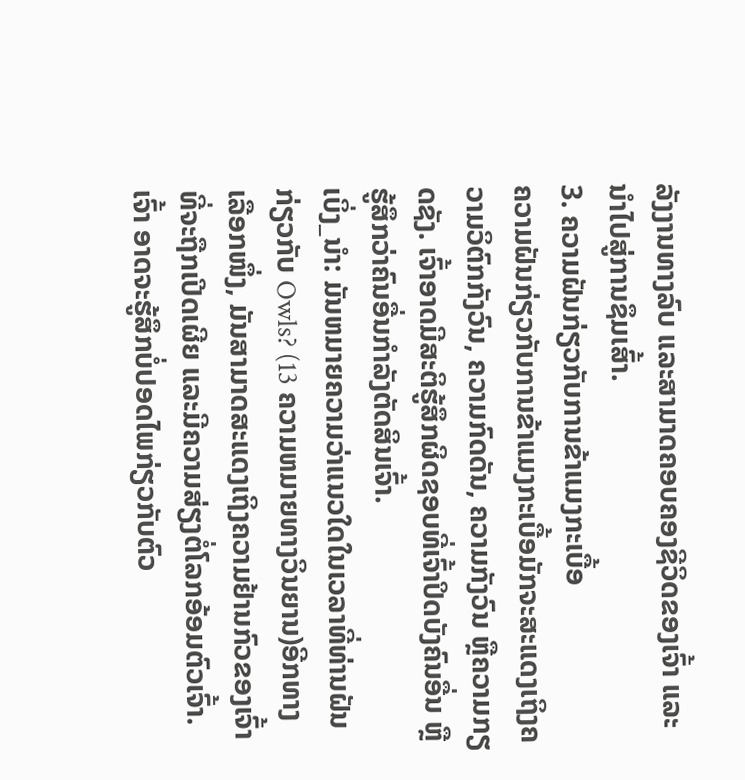ລັງງານທາງລົບ ແລະສາມາດຄອບຄອງຊີວິດຂອງເຈົ້າ ແລະນໍາໄປສູ່ການຊຶມເສົ້າ.
3. ຄວາມຝັນກ່ຽວກັບການຂ້າແມງກະເບື້ອ
ຄວາມຝັນກ່ຽວກັບການຂ້າແມງກະເບື້ອມັກຈະສະແດງເຖິງຄວາມວິຕົກກັງວົນ, ຄວາມກົດດັນ, ຄວາມກັງວົນ ຫຼືຄວາມກຽດຊັງ. ເຈົ້າອາດມີສະຕິຮູ້ສຶກຜິດຊອບທີ່ເຈົ້າປິດບັງຄົນອື່ນ ຫຼືຮູ້ສຶກວ່າຄົນອື່ນກຳລັງຕັດສິນເຈົ້າ.
ເບິ່ງ_ນຳ: ມັນຫມາຍຄວາມວ່າແນວໃດໃນເວລາທີ່ທ່ານຝັນກ່ຽວກັບ Owls? (13 ຄວາມຫມາຍທາງວິນຍານ)ອີກທາງເລືອກໜຶ່ງ, ມັນສາມາດສະແດງເຖິງຄວາມຢ້ານກົວຂອງເຈົ້າທີ່ຈະຖືກເປີດເຜີຍ ແລະມີຄວາມສ່ຽງຕໍ່ໂລກອ້ອມຕົວເຈົ້າ.
ເຈົ້າ ອາດຈະຮູ້ສຶກບໍ່ປອດໄພກ່ຽວກັບຕົວ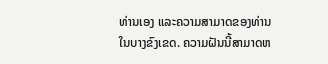ທ່ານເອງ ແລະຄວາມສາມາດຂອງທ່ານໃນບາງຂົງເຂດ. ຄວາມຝັນນີ້ສາມາດຫ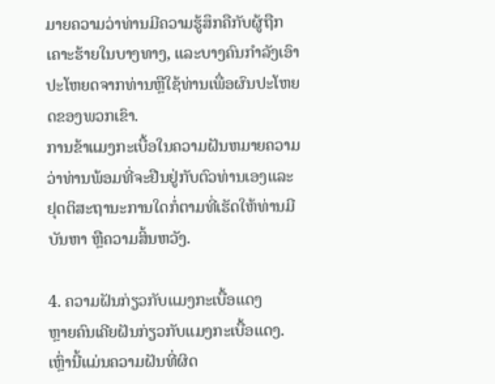ມາຍຄວາມວ່າທ່ານມີຄວາມຮູ້ສຶກຄືກັບຜູ້ຖືກເຄາະຮ້າຍໃນບາງທາງ, ແລະບາງຄົນກໍາລັງເອົາປະໂຫຍດຈາກທ່ານຫຼືໃຊ້ທ່ານເພື່ອຜົນປະໂຫຍດຂອງພວກເຂົາ.
ການຂ້າແມງກະເບື້ອໃນຄວາມຝັນຫມາຍຄວາມວ່າທ່ານພ້ອມທີ່ຈະຢືນຢູ່ກັບຕົວທ່ານເອງແລະ ຢຸດຕິສະຖານະການໃດກໍ່ຕາມທີ່ເຮັດໃຫ້ທ່ານມີບັນຫາ ຫຼືຄວາມສິ້ນຫວັງ.

4. ຄວາມຝັນກ່ຽວກັບແມງກະເບື້ອແດງ
ຫຼາຍຄົນເຄີຍຝັນກ່ຽວກັບແມງກະເບື້ອແດງ. ເຫຼົ່ານີ້ແມ່ນຄວາມຝັນທີ່ຜິດ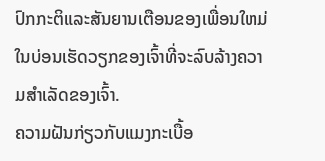ປົກກະຕິແລະສັນຍານເຕືອນຂອງເພື່ອນໃຫມ່ໃນບ່ອນເຮັດວຽກຂອງເຈົ້າທີ່ຈະລົບລ້າງຄວາມສຳເລັດຂອງເຈົ້າ.
ຄວາມຝັນກ່ຽວກັບແມງກະເບື້ອ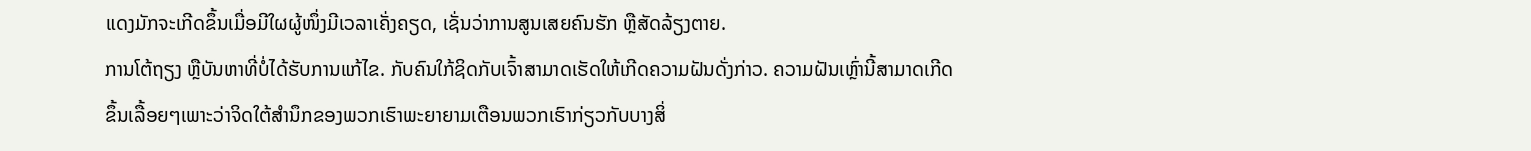ແດງມັກຈະເກີດຂຶ້ນເມື່ອມີໃຜຜູ້ໜຶ່ງມີເວລາເຄັ່ງຄຽດ, ເຊັ່ນວ່າການສູນເສຍຄົນຮັກ ຫຼືສັດລ້ຽງຕາຍ.
ການໂຕ້ຖຽງ ຫຼືບັນຫາທີ່ບໍ່ໄດ້ຮັບການແກ້ໄຂ. ກັບຄົນໃກ້ຊິດກັບເຈົ້າສາມາດເຮັດໃຫ້ເກີດຄວາມຝັນດັ່ງກ່າວ. ຄວາມຝັນເຫຼົ່ານີ້ສາມາດເກີດຂຶ້ນເລື້ອຍໆເພາະວ່າຈິດໃຕ້ສຳນຶກຂອງພວກເຮົາພະຍາຍາມເຕືອນພວກເຮົາກ່ຽວກັບບາງສິ່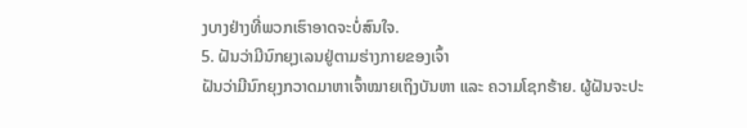ງບາງຢ່າງທີ່ພວກເຮົາອາດຈະບໍ່ສົນໃຈ.
5. ຝັນວ່າມີນົກຍຸງເລນຢູ່ຕາມຮ່າງກາຍຂອງເຈົ້າ
ຝັນວ່າມີນົກຍຸງກວາດມາຫາເຈົ້າໝາຍເຖິງບັນຫາ ແລະ ຄວາມໂຊກຮ້າຍ. ຜູ້ຝັນຈະປະ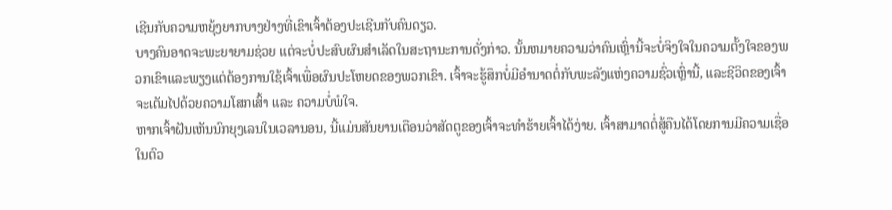ເຊີນກັບຄວາມຫຍຸ້ງຍາກບາງຢ່າງທີ່ເຂົາເຈົ້າຕ້ອງປະເຊີນກັບຄົນດຽວ.
ບາງຄົນອາດຈະພະຍາຍາມຊ່ວຍ ແຕ່ຈະບໍ່ປະສົບຜົນສໍາເລັດໃນສະຖານະການດັ່ງກ່າວ. ນັ້ນຫມາຍຄວາມວ່າຄົນເຫຼົ່ານີ້ຈະບໍ່ຈິງໃຈໃນຄວາມຕັ້ງໃຈຂອງພວກເຂົາແລະພຽງແຕ່ຕ້ອງການໃຊ້ເຈົ້າເພື່ອຜົນປະໂຫຍດຂອງພວກເຂົາ. ເຈົ້າຈະຮູ້ສຶກບໍ່ມີອຳນາດຕໍ່ກັບພະລັງແຫ່ງຄວາມຊົ່ວເຫຼົ່ານີ້, ແລະຊີວິດຂອງເຈົ້າຈະເຕັມໄປດ້ວຍຄວາມໂສກເສົ້າ ແລະ ຄວາມບໍ່ພໍໃຈ.
ຫາກເຈົ້າຝັນເຫັນນົກຍຸງເລນໃນເວລານອນ, ນີ້ແມ່ນສັນຍານເຕືອນວ່າສັດຕູຂອງເຈົ້າຈະທຳຮ້າຍເຈົ້າໄດ້ງ່າຍ. ເຈົ້າສາມາດຕໍ່ສູ້ຄືນໄດ້ໂດຍການມີຄວາມເຊື່ອໃນຕົວ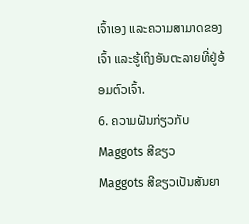ເຈົ້າເອງ ແລະຄວາມສາມາດຂອງເຈົ້າ ແລະຮູ້ເຖິງອັນຕະລາຍທີ່ຢູ່ອ້ອມຕົວເຈົ້າ.
6. ຄວາມຝັນກ່ຽວກັບ Maggots ສີຂຽວ
Maggots ສີຂຽວເປັນສັນຍາ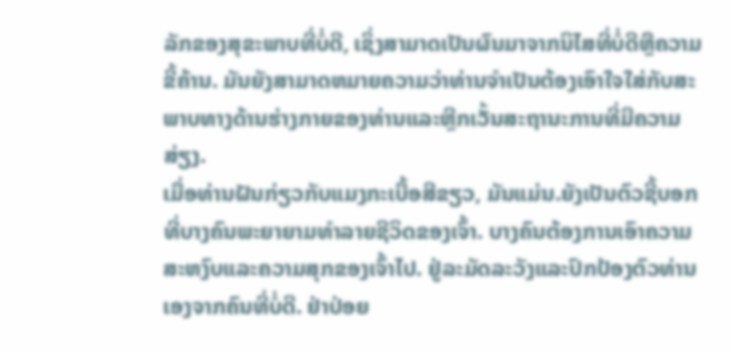ລັກຂອງສຸຂະພາບທີ່ບໍ່ດີ, ເຊິ່ງສາມາດເປັນຜົນມາຈາກນິໄສທີ່ບໍ່ດີຫຼືຄວາມຂີ້ຄ້ານ. ມັນຍັງສາມາດຫມາຍຄວາມວ່າທ່ານຈໍາເປັນຕ້ອງເອົາໃຈໃສ່ກັບສະພາບທາງດ້ານຮ່າງກາຍຂອງທ່ານແລະຫຼີກເວັ້ນສະຖານະການທີ່ມີຄວາມສ່ຽງ.
ເມື່ອທ່ານຝັນກ່ຽວກັບແມງກະເບື້ອສີຂຽວ, ມັນແມ່ນ.ຍັງເປັນຕົວຊີ້ບອກທີ່ບາງຄົນພະຍາຍາມທໍາລາຍຊີວິດຂອງເຈົ້າ. ບາງຄົນຕ້ອງການເອົາຄວາມສະຫງົບແລະຄວາມສຸກຂອງເຈົ້າໄປ. ຢູ່ລະມັດລະວັງແລະປົກປ້ອງຕົວທ່ານເອງຈາກຄົນທີ່ບໍ່ດີ. ຢ່າປ່ອຍ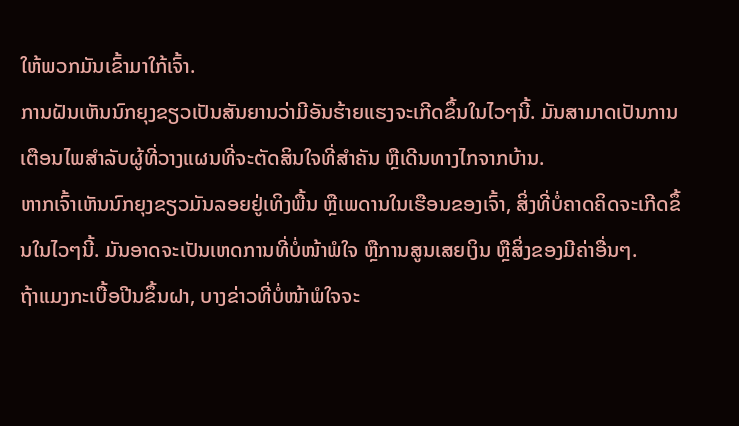ໃຫ້ພວກມັນເຂົ້າມາໃກ້ເຈົ້າ.
ການຝັນເຫັນນົກຍຸງຂຽວເປັນສັນຍານວ່າມີອັນຮ້າຍແຮງຈະເກີດຂຶ້ນໃນໄວໆນີ້. ມັນສາມາດເປັນການເຕືອນໄພສຳລັບຜູ້ທີ່ວາງແຜນທີ່ຈະຕັດສິນໃຈທີ່ສຳຄັນ ຫຼືເດີນທາງໄກຈາກບ້ານ.
ຫາກເຈົ້າເຫັນນົກຍຸງຂຽວມັນລອຍຢູ່ເທິງພື້ນ ຫຼືເພດານໃນເຮືອນຂອງເຈົ້າ, ສິ່ງທີ່ບໍ່ຄາດຄິດຈະເກີດຂຶ້ນໃນໄວໆນີ້. ມັນອາດຈະເປັນເຫດການທີ່ບໍ່ໜ້າພໍໃຈ ຫຼືການສູນເສຍເງິນ ຫຼືສິ່ງຂອງມີຄ່າອື່ນໆ.
ຖ້າແມງກະເບື້ອປີນຂຶ້ນຝາ, ບາງຂ່າວທີ່ບໍ່ໜ້າພໍໃຈຈະ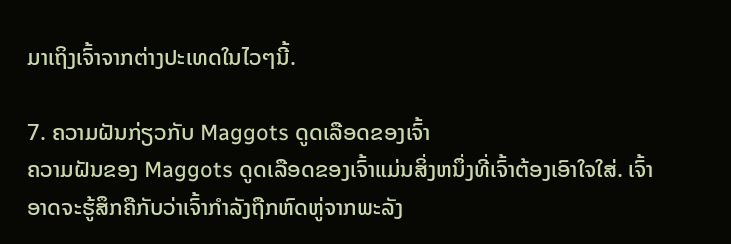ມາເຖິງເຈົ້າຈາກຕ່າງປະເທດໃນໄວໆນີ້.

7. ຄວາມຝັນກ່ຽວກັບ Maggots ດູດເລືອດຂອງເຈົ້າ
ຄວາມຝັນຂອງ Maggots ດູດເລືອດຂອງເຈົ້າແມ່ນສິ່ງຫນຶ່ງທີ່ເຈົ້າຕ້ອງເອົາໃຈໃສ່. ເຈົ້າອາດຈະຮູ້ສຶກຄືກັບວ່າເຈົ້າກຳລັງຖືກຫົດຫູ່ຈາກພະລັງ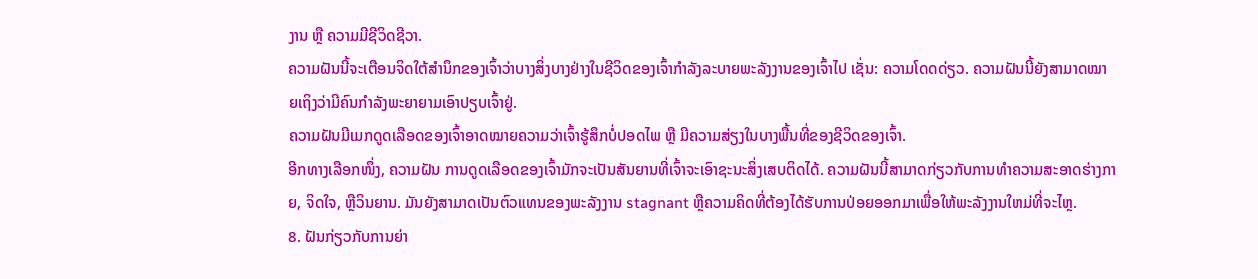ງານ ຫຼື ຄວາມມີຊີວິດຊີວາ.
ຄວາມຝັນນີ້ຈະເຕືອນຈິດໃຕ້ສຳນຶກຂອງເຈົ້າວ່າບາງສິ່ງບາງຢ່າງໃນຊີວິດຂອງເຈົ້າກຳລັງລະບາຍພະລັງງານຂອງເຈົ້າໄປ ເຊັ່ນ: ຄວາມໂດດດ່ຽວ. ຄວາມຝັນນີ້ຍັງສາມາດໝາຍເຖິງວ່າມີຄົນກຳລັງພະຍາຍາມເອົາປຽບເຈົ້າຢູ່.
ຄວາມຝັນມີເມກດູດເລືອດຂອງເຈົ້າອາດໝາຍຄວາມວ່າເຈົ້າຮູ້ສຶກບໍ່ປອດໄພ ຫຼື ມີຄວາມສ່ຽງໃນບາງພື້ນທີ່ຂອງຊີວິດຂອງເຈົ້າ.
ອີກທາງເລືອກໜຶ່ງ, ຄວາມຝັນ ການດູດເລືອດຂອງເຈົ້າມັກຈະເປັນສັນຍານທີ່ເຈົ້າຈະເອົາຊະນະສິ່ງເສບຕິດໄດ້. ຄວາມຝັນນີ້ສາມາດກ່ຽວກັບການທໍາຄວາມສະອາດຮ່າງກາຍ, ຈິດໃຈ, ຫຼືວິນຍານ. ມັນຍັງສາມາດເປັນຕົວແທນຂອງພະລັງງານ stagnant ຫຼືຄວາມຄິດທີ່ຕ້ອງໄດ້ຮັບການປ່ອຍອອກມາເພື່ອໃຫ້ພະລັງງານໃຫມ່ທີ່ຈະໄຫຼ.
8. ຝັນກ່ຽວກັບການຍ່າ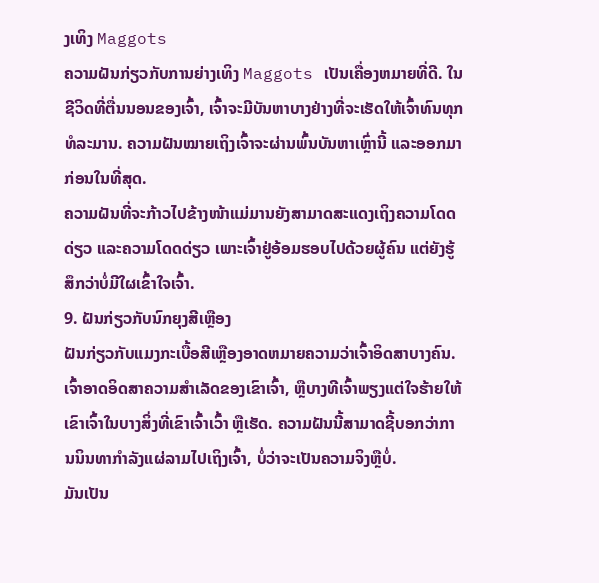ງເທິງ Maggots
ຄວາມຝັນກ່ຽວກັບການຍ່າງເທິງ Maggots ເປັນເຄື່ອງຫມາຍທີ່ດີ. ໃນຊີວິດທີ່ຕື່ນນອນຂອງເຈົ້າ, ເຈົ້າຈະມີບັນຫາບາງຢ່າງທີ່ຈະເຮັດໃຫ້ເຈົ້າທົນທຸກທໍລະມານ. ຄວາມຝັນໝາຍເຖິງເຈົ້າຈະຜ່ານພົ້ນບັນຫາເຫຼົ່ານີ້ ແລະອອກມາກ່ອນໃນທີ່ສຸດ.
ຄວາມຝັນທີ່ຈະກ້າວໄປຂ້າງໜ້າແມ່ມານຍັງສາມາດສະແດງເຖິງຄວາມໂດດດ່ຽວ ແລະຄວາມໂດດດ່ຽວ ເພາະເຈົ້າຢູ່ອ້ອມຮອບໄປດ້ວຍຜູ້ຄົນ ແຕ່ຍັງຮູ້ສຶກວ່າບໍ່ມີໃຜເຂົ້າໃຈເຈົ້າ.
9. ຝັນກ່ຽວກັບນົກຍຸງສີເຫຼືອງ
ຝັນກ່ຽວກັບແມງກະເບື້ອສີເຫຼືອງອາດຫມາຍຄວາມວ່າເຈົ້າອິດສາບາງຄົນ. ເຈົ້າອາດອິດສາຄວາມສຳເລັດຂອງເຂົາເຈົ້າ, ຫຼືບາງທີເຈົ້າພຽງແຕ່ໃຈຮ້າຍໃຫ້ເຂົາເຈົ້າໃນບາງສິ່ງທີ່ເຂົາເຈົ້າເວົ້າ ຫຼືເຮັດ. ຄວາມຝັນນີ້ສາມາດຊີ້ບອກວ່າການນິນທາກຳລັງແຜ່ລາມໄປເຖິງເຈົ້າ, ບໍ່ວ່າຈະເປັນຄວາມຈິງຫຼືບໍ່.
ມັນເປັນ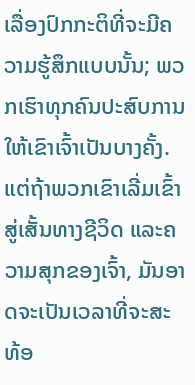ເລື່ອງປົກກະຕິທີ່ຈະມີຄວາມຮູ້ສຶກແບບນັ້ນ; ພວກເຮົາທຸກຄົນປະສົບການໃຫ້ເຂົາເຈົ້າເປັນບາງຄັ້ງ. ແຕ່ຖ້າພວກເຂົາເລີ່ມເຂົ້າສູ່ເສັ້ນທາງຊີວິດ ແລະຄວາມສຸກຂອງເຈົ້າ, ມັນອາດຈະເປັນເວລາທີ່ຈະສະທ້ອ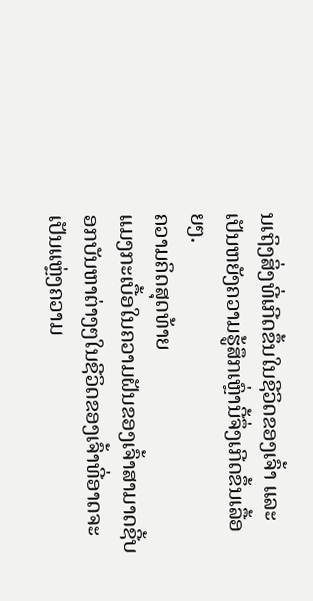ນເຖິງສິ່ງທີ່ເກີດຂຶ້ນໃນຊີວິດຂອງເຈົ້າ ແລະເປັນຫຍັງຄວາມຮູ້ສຶກເຫຼົ່ານີ້ຈຶ່ງເກີດຂຶ້ນເລື້ອຍໆ.
ຄວາມຄິດສຸດທ້າຍ
ແມງກະເບື້ອໃນຄວາມຝັນຂອງເຈົ້າສາມາດຊີ້ບອກບັນຫາຕ່າງໆໃນຊີວິດຂອງເຈົ້າທີ່ອາດຈະເປັນແຫຼ່ງຄວາມ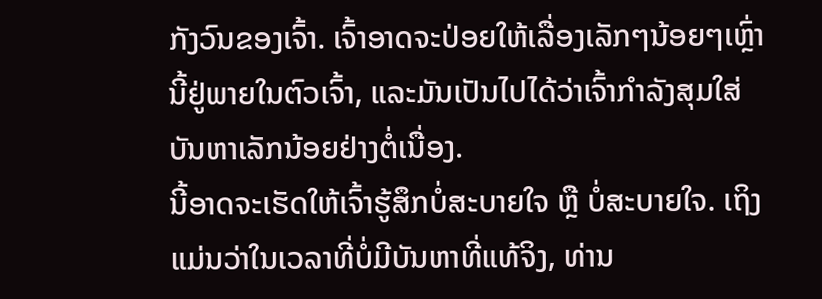ກັງວົນຂອງເຈົ້າ. ເຈົ້າອາດຈະປ່ອຍໃຫ້ເລື່ອງເລັກໆນ້ອຍໆເຫຼົ່ານີ້ຢູ່ພາຍໃນຕົວເຈົ້າ, ແລະມັນເປັນໄປໄດ້ວ່າເຈົ້າກໍາລັງສຸມໃສ່ບັນຫາເລັກນ້ອຍຢ່າງຕໍ່ເນື່ອງ.
ນີ້ອາດຈະເຮັດໃຫ້ເຈົ້າຮູ້ສຶກບໍ່ສະບາຍໃຈ ຫຼື ບໍ່ສະບາຍໃຈ. ເຖິງແມ່ນວ່າໃນເວລາທີ່ບໍ່ມີບັນຫາທີ່ແທ້ຈິງ, ທ່ານ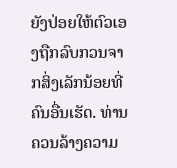ຍັງປ່ອຍໃຫ້ຕົວເອງຖືກລົບກວນຈາກສິ່ງເລັກນ້ອຍທີ່ຄົນອື່ນເຮັດ. ທ່ານຄວນລ້າງຄວາມ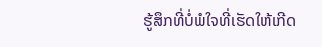ຮູ້ສຶກທີ່ບໍ່ພໍໃຈທີ່ເຮັດໃຫ້ເກີດ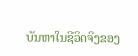ບັນຫາໃນຊີວິດຈິງຂອງ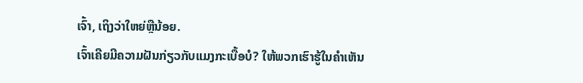ເຈົ້າ, ເຖິງວ່າໃຫຍ່ຫຼືນ້ອຍ.
ເຈົ້າເຄີຍມີຄວາມຝັນກ່ຽວກັບແມງກະເບື້ອບໍ? ໃຫ້ພວກເຮົາຮູ້ໃນຄໍາເຫັນ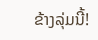ຂ້າງລຸ່ມນີ້!